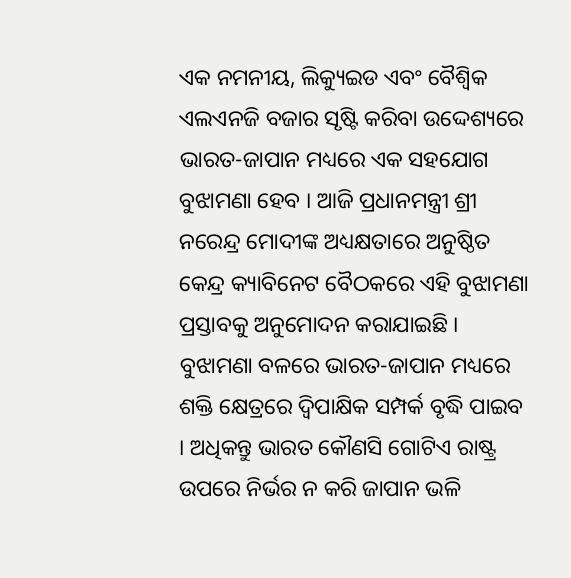ଏକ ନମନୀୟ, ଲିକ୍ୟୁଇଡ ଏବଂ ବୈଶ୍ୱିକ ଏଲଏନଜି ବଜାର ସୃଷ୍ଟି କରିବା ଉଦ୍ଦେଶ୍ୟରେ ଭାରତ-ଜାପାନ ମଧ୍ୟରେ ଏକ ସହଯୋଗ ବୁଝାମଣା ହେବ । ଆଜି ପ୍ରଧାନମନ୍ତ୍ରୀ ଶ୍ରୀ ନରେନ୍ଦ୍ର ମୋଦୀଙ୍କ ଅଧ୍ୟକ୍ଷତାରେ ଅନୁଷ୍ଠିତ କେନ୍ଦ୍ର କ୍ୟାବିନେଟ ବୈଠକରେ ଏହି ବୁଝାମଣା ପ୍ରସ୍ତାବକୁ ଅନୁମୋଦନ କରାଯାଇଛି ।
ବୁଝାମଣା ବଳରେ ଭାରତ-ଜାପାନ ମଧ୍ୟରେ ଶକ୍ତି କ୍ଷେତ୍ରରେ ଦ୍ୱିପାକ୍ଷିକ ସମ୍ପର୍କ ବୃଦ୍ଧି ପାଇବ । ଅଧିକନ୍ତୁ ଭାରତ କୌଣସି ଗୋଟିଏ ରାଷ୍ଟ୍ର ଉପରେ ନିର୍ଭର ନ କରି ଜାପାନ ଭଳି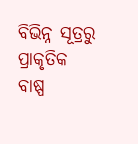ବିଭିନ୍ନ ସୂତ୍ରରୁ ପ୍ରାକୃତିକ ବାଷ୍ପ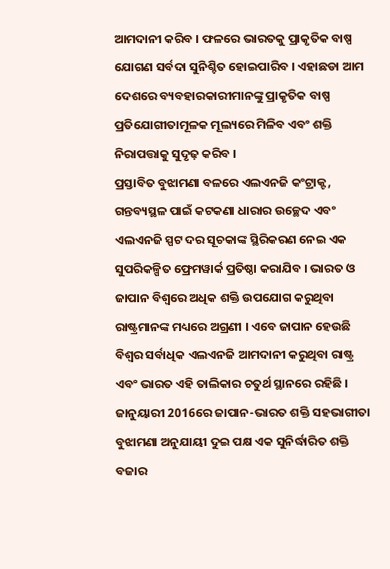ଆମଦାନୀ କରିବ । ଫଳରେ ଭାରତକୁ ପ୍ରାକୃତିକ ବାଷ୍ପ ଯୋଗଣ ସର୍ବଦା ସୁନିଶ୍ଚିତ ହୋଇପାରିବ । ଏହାଛଡା ଆମ ଦେଶରେ ବ୍ୟବହାରକାରୀମାନଙ୍କୁ ପ୍ରାକୃତିକ ବାଷ୍ପ ପ୍ରତିଯୋଗୀତାମୂଳକ ମୂଲ୍ୟରେ ମିଳିବ ଏବଂ ଶକ୍ତି ନିରାପତ୍ତାକୁ ସୁଦୃଢ଼ କରିବ ।
ପ୍ରସ୍ତାବିତ ବୁଝାମଣା ବଳରେ ଏଲଏନଜି କଂଟ୍ରାକ୍ଟ, ଗନ୍ତବ୍ୟସ୍ଥଳ ପାଇଁ କଟକଣା ଧାରାର ଉଚ୍ଛେଦ ଏବଂ ଏଲଏନଜି ସ୍ପଟ ଦର ସୂଚକାଙ୍କ ସ୍ଥିରିକରଣ ନେଇ ଏକ ସୁପରିକଳ୍ପିତ ଫ୍ରେମୱାର୍କ ପ୍ରତିଷ୍ଠା କରାଯିବ । ଭାରତ ଓ ଜାପାନ ବିଶ୍ୱରେ ଅଧିକ ଶକ୍ତି ଉପଯୋଗ କରୁଥିବା ରାଷ୍ଟ୍ରମାନଙ୍କ ମଧ୍ୟରେ ଅଗ୍ରଣୀ । ଏବେ ଜାପାନ ହେଉଛି ବିଶ୍ୱର ସର୍ବାଧିକ ଏଲଏନଜି ଆମଦାନୀ କରୁଥିବା ରାଷ୍ଟ୍ର ଏବଂ ଭାରତ ଏହି ତାଲିକାର ଚତୁର୍ଥ ସ୍ଥାନରେ ରହିଛି । ଜାନୁୟାରୀ 2016ରେ ଜାପାନ-ଭାରତ ଶକ୍ତି ସହଭାଗୀତା ବୁଝାମଣା ଅନୁଯାୟୀ ଦୁଇ ପକ୍ଷ ଏକ ସୁନିର୍ଦ୍ଧାରିତ ଶକ୍ତି ବଜାର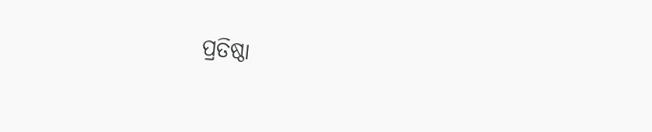ପ୍ରତିଷ୍ଠା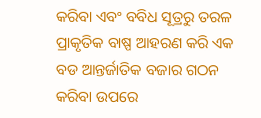କରିବା ଏବଂ ବବିଧ ସୂତ୍ରରୁ ତରଳ ପ୍ରାକୃତିକ ବାଷ୍ପ ଆହରଣ କରି ଏକ ବଡ ଆନ୍ତର୍ଜାତିକ ବଜାର ଗଠନ କରିବା ଉପରେ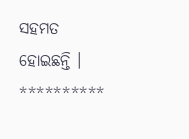ସହମତ ହୋଇଛନ୍ତି ।
**********